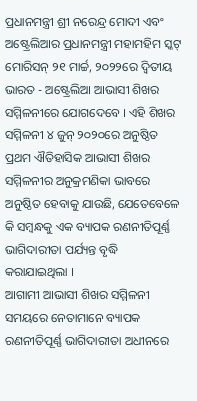ପ୍ରଧାନମନ୍ତ୍ରୀ ଶ୍ରୀ ନରେନ୍ଦ୍ର ମୋଦୀ ଏବଂ ଅଷ୍ଟ୍ରେଲିଆର ପ୍ରଧାନମନ୍ତ୍ରୀ ମହାମହିମ ସ୍କଟ୍ ମୋରିସନ୍ ୨୧ ମାର୍ଚ୍ଚ, ୨୦୨୨ରେ ଦ୍ୱିତୀୟ ଭାରତ - ଅଷ୍ଟ୍ରେଲିଆ ଆଭାସୀ ଶିଖର ସମ୍ମିଳନୀରେ ଯୋଗଦେବେ । ଏହି ଶିଖର ସମ୍ମିଳନୀ ୪ ଜୁନ୍ ୨୦୨୦ରେ ଅନୁଷ୍ଠିତ ପ୍ରଥମ ଐତିହାସିକ ଆଭାସୀ ଶିଖର ସମ୍ମିଳନୀର ଅନୁକ୍ରମଣିକା ଭାବରେ ଅନୁଷ୍ଠିତ ହେବାକୁ ଯାଉଛି, ଯେତେବେଳେ କି ସମ୍ବନ୍ଧକୁ ଏକ ବ୍ୟାପକ ରଣନୀତିପୂର୍ଣ୍ଣ ଭାଗିଦାରୀତା ପର୍ଯ୍ୟନ୍ତ ବୃଦ୍ଧି କରାଯାଇଥିଲା ।
ଆଗାମୀ ଆଭାସୀ ଶିଖର ସମ୍ମିଳନୀ ସମୟରେ ନେତାମାନେ ବ୍ୟାପକ ରଣନୀତିପୂର୍ଣ୍ଣ ଭାଗିଦାରୀତା ଅଧୀନରେ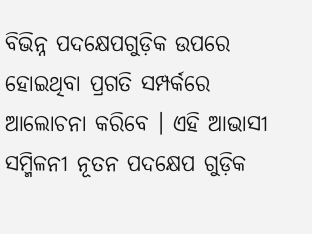ବିଭିନ୍ନ ପଦକ୍ଷେପଗୁଡ଼ିକ ଉପରେ ହୋଇଥିବା ପ୍ରଗତି ସମ୍ପର୍କରେ ଆଲୋଚନା କରିବେ । ଏହି ଆଭାସୀ ସମ୍ମିଳନୀ ନୂତନ ପଦକ୍ଷେପ ଗୁଡ଼ିକ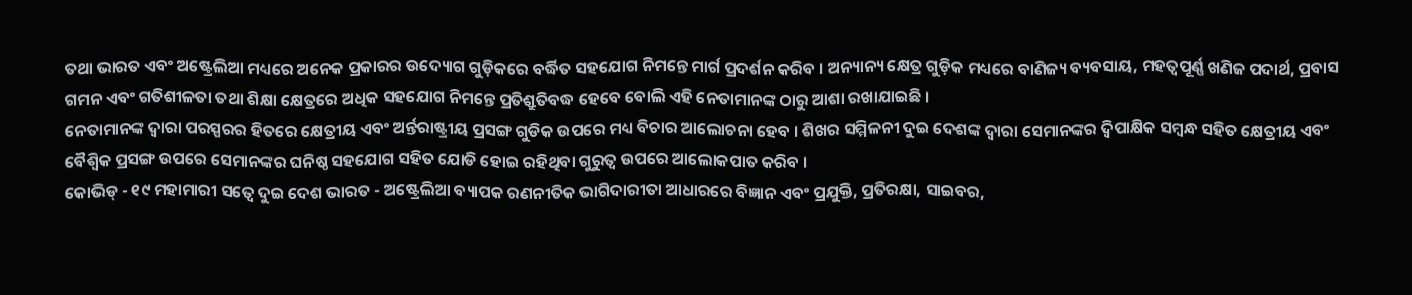ତଥା ଭାରତ ଏବଂ ଅଷ୍ଟ୍ରେଲିଆ ମଧ୍ୟରେ ଅନେକ ପ୍ରକାରର ଉଦ୍ୟୋଗ ଗୁଡ଼ିକରେ ବର୍ଦ୍ଧିତ ସହଯୋଗ ନିମନ୍ତେ ମାର୍ଗ ପ୍ରଦର୍ଶନ କରିବ । ଅନ୍ୟାନ୍ୟ କ୍ଷେତ୍ର ଗୁଡ଼ିକ ମଧ୍ୟରେ ବାଣିଜ୍ୟ ବ୍ୟବସାୟ, ମହତ୍ୱପୂର୍ଣ୍ଣ ଖଣିଜ ପଦାର୍ଥ, ପ୍ରବାସ ଗମନ ଏବଂ ଗତିଶୀଳତା ତଥା ଶିକ୍ଷା କ୍ଷେତ୍ରରେ ଅଧିକ ସହଯୋଗ ନିମନ୍ତେ ପ୍ରତିଶ୍ରୁତିବଦ୍ଧ ହେବେ ବୋଲି ଏହି ନେତାମାନଙ୍କ ଠାରୁ ଆଶା ରଖାଯାଇଛି ।
ନେତାମାନଙ୍କ ଦ୍ୱାରା ପରସ୍ପରର ହିତରେ କ୍ଷେତ୍ରୀୟ ଏବଂ ଅର୍ନ୍ତରାଷ୍ଟ୍ରୀୟ ପ୍ରସଙ୍ଗ ଗୁଡିକ ଉପରେ ମଧ୍ୟ ବିଚାର ଆଲୋଚନା ହେବ । ଶିଖର ସମ୍ମିଳନୀ ଦୁଇ ଦେଶଙ୍କ ଦ୍ୱାରା ସେମାନଙ୍କର ଦ୍ୱିପାକ୍ଷିକ ସମ୍ବନ୍ଧ ସହିତ କ୍ଷେତ୍ରୀୟ ଏବଂ ବୈଶ୍ୱିକ ପ୍ରସଙ୍ଗ ଉପରେ ସେମାନଙ୍କର ଘନିଷ୍ଠ ସହଯୋଗ ସହିତ ଯୋଡି ହୋଇ ରହିଥିବା ଗୁରୁତ୍ୱ ଉପରେ ଆଲୋକପାତ କରିବ ।
କୋଭିଡ୍ - ୧୯ ମହାମାରୀ ସତ୍ୱେ ଦୁଇ ଦେଶ ଭାରତ - ଅଷ୍ଟ୍ରେଲିଆ ବ୍ୟାପକ ରଣନୀତିକ ଭାଗିଦାରୀତା ଆଧାରରେ ବିଜ୍ଞାନ ଏବଂ ପ୍ରଯୁକ୍ତି, ପ୍ରତିରକ୍ଷା, ସାଇବର,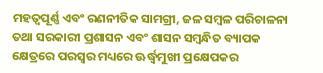ମହତ୍ୱପୂର୍ଣ୍ଣ ଏବଂ ରଣନୀତିକ ସାମଗ୍ରୀ, ଜଳ ସମ୍ବଳ ପରିଚାଳନା ତଥା ସରକାରୀ ପ୍ରଶାସନ ଏବଂ ଶାସନ ସମ୍ବନ୍ଧିତ ବ୍ୟାପକ କ୍ଷେତ୍ରରେ ପରସ୍ୱର ମଧ୍ୟରେ ଊର୍ଦ୍ଧ୍ୱମୁଖୀ ପ୍ରକ୍ଷେପକର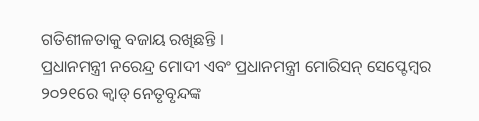ଗତିଶୀଳତାକୁ ବଜାୟ ରଖିଛନ୍ତି ।
ପ୍ରଧାନମନ୍ତ୍ରୀ ନରେନ୍ଦ୍ର ମୋଦୀ ଏବଂ ପ୍ରଧାନମନ୍ତ୍ରୀ ମୋରିସନ୍ ସେପ୍ଟେମ୍ବର ୨୦୨୧ରେ କ୍ୱାଡ୍ ନେତୃବୃନ୍ଦଙ୍କ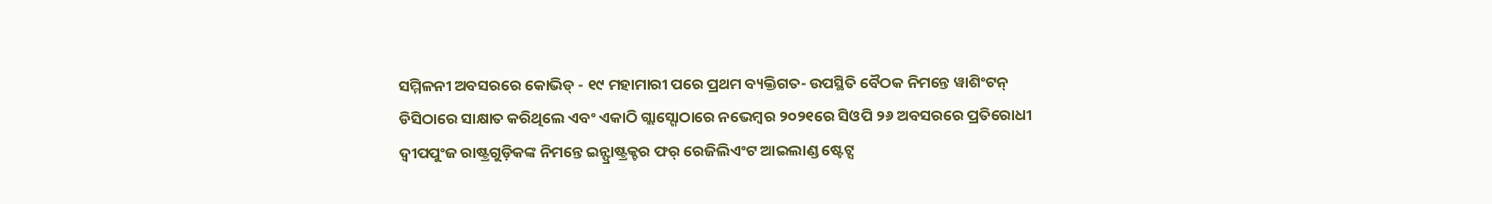ସମ୍ମିଳନୀ ଅବସରରେ କୋଭିଡ୍ - ୧୯ ମହାମାରୀ ପରେ ପ୍ରଥମ ବ୍ୟକ୍ତିଗତ- ଉପସ୍ଥିତି ବୈଠକ ନିମନ୍ତେ ୱାଶିଂଟନ୍ ଡିସିଠାରେ ସାକ୍ଷାତ କରିଥିଲେ ଏବଂ ଏକାଠି ଗ୍ଲାସ୍ଗୋଠାରେ ନଭେମ୍ବର ୨୦୨୧ରେ ସିଓପି ୨୬ ଅବସରରେ ପ୍ରତିରୋଧୀ ଦ୍ୱୀପପୁଂଜ ରାଷ୍ଟ୍ରଗୁଡ଼ିକଙ୍କ ନିମନ୍ତେ ଇନ୍ଫ୍ରାଷ୍ଟ୍ରକ୍ଚର ଫର୍ ରେଜିଲିଏଂଟ ଆଇଲାଣ୍ଡ ଷ୍ଟେଟ୍ସ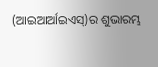(ଆଇଆର୍ଆଇଏସ୍)ର ଶୁଭାରମ୍ଭ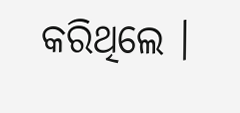କରିଥିଲେ ।